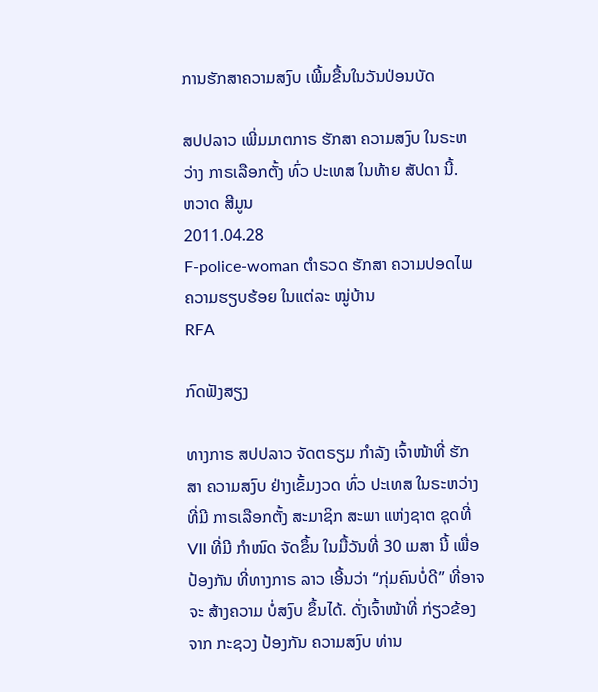ການຮັກສາຄວາມສງົບ ເພີ້ມຂື້ນໃນວັນປ່ອນບັດ

ສປປລາວ ເພີ່ມມາຕກາຣ ຮັກສາ ຄວາມສງົບ ໃນຣະຫວ່າງ ກາຣເລືອກຕັ້ງ ທົ່ວ ປະເທສ ໃນທ້າຍ ສັປດາ ນີ້.
ຫວາດ ສີມູນ
2011.04.28
F-police-woman ຕໍາຣວດ ຮັກສາ ຄວາມປອດໄພ ຄວາມຮຽບຮ້ອຍ ໃນແຕ່ລະ ໝູ່ບ້ານ
RFA

ກົດຟັງສຽງ

ທາງກາຣ ສປປລາວ ຈັດຕຣຽມ ກຳລັງ ເຈົ້າໜ້າທີ່ ຮັກສາ ຄວາມສງົບ ຢ່າງເຂັ້ມງວດ ທົ່ວ ປະເທສ ໃນຣະຫວ່າງ ທີ່ມີ ກາຣເລືອກຕັ້ງ ສະມາຊິກ ສະພາ ແຫ່ງຊາຕ ຊຸດທີ່ VII ທີ່ມີ ກຳໜົດ ຈັດຂຶ້ນ ໃນມື້ວັນທີ່ 30 ເມສາ ນີ້ ເພື່ອປ້ອງກັນ ທີ່ທາງກາຣ ລາວ ເອີ້ນວ່າ “ກຸ່ມຄົນບໍ່ດີ” ທີ່ອາຈຈະ ສ້າງຄວາມ ບໍ່ສງົບ ຂຶ້ນໄດ້. ດັ່ງເຈົ້າໜ້າທີ່ ກ່ຽວຂ້ອງ ຈາກ ກະຊວງ ປ້ອງກັນ ຄວາມສງົບ ທ່ານ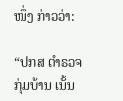ໜຶ່ງ ກ່າວວ່າ:

“ປກສ ຕຳຣວຈ ກຸ່ມບ້ານ ເນັ້ນ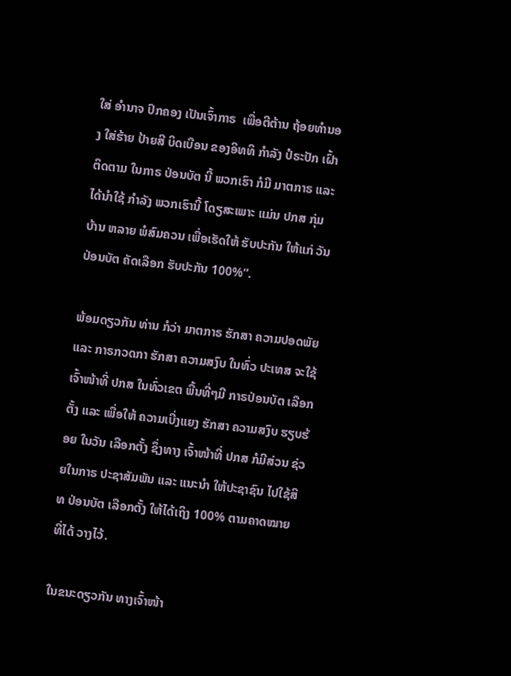ໃສ່ ອຳນາຈ ປົກຄອງ ເປັນເຈົ້າກາຣ  ເພື່ອຕີຕ້ານ ຖ້ອຍທຳນອງ ໃສ່ຮ້າຍ ປ້າຍສີ ບິດເບືອນ ຂອງອິທທິ ກຳລັງ ປໍຣະປັກ ເຝົ້າຕິດຕາມ ໃນກາຣ ປ່ອນບັຕ ນີ້ ພວກເຮົາ ກໍມີ ມາຕກາຣ ແລະ ໄດ້ນຳໃຊ້ ກຳລັງ ພວກເຮົານີ້ ໂດຽສະເພາະ ແມ່ນ ປກສ ກຸ່ມບ້ານ ຫລາຍ ພໍສົມຄວນ ເພື່ອເຮັດໃຫ້ ຮັບປະກັນ ໃຫ້ແກ່ ວັນປ່ອນບັຕ ຄັດເລືອກ ຮັບປະກັນ 100%”.

ພ້ອມດຽວກັນ ທ່ານ ກໍວ່າ ມາຕກາຣ ຮັກສາ ຄວາມປອດພັຍ ແລະ ກາຣກວດກາ ຮັກສາ ຄວາມສງົບ ໃນທົ່ວ ປະເທສ ຈະໃຊ້ ເຈົ້າໜ້າທີ່ ປກສ ໃນທົ່ວເຂຕ ພື້ນທີ່ໆມີ ກາຣປ່ອນບັຕ ເລືອກຕັ້ງ ແລະ ເພື່ອໃຫ້ ຄວາມເບີ່ງແຍງ ຮັກສາ ຄວາມສງົບ ຮຽບຮ້ອຍ ໃນວັນ ເລືອກຕັ້ງ ຊຶ່ງທາງ ເຈົ້າໜ້າທີ່ ປກສ ກໍມີສ່ວນ ຊ່ວຍໃນກາຣ ປະຊາສັມພັນ ແລະ ແນະນຳ ໃຫ້ປະຊາຊົນ ໄປໃຊ້ສິທ ປ່ອນບັຕ ເລືອກຕັ້ງ ໃຫ້ໄດ້ເຖິງ 100% ຕາມຄາດໝາຍ ທີ່ໄດ້ ວາງໄວ້.

ໃນຂນະດຽວກັນ ທາງເຈົ້າໜ້າ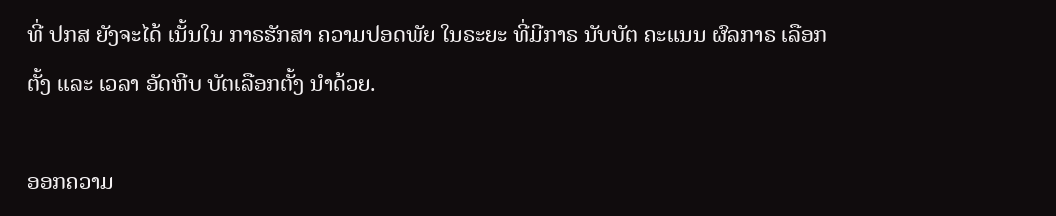ທີ່ ປກສ ຍັງຈະໄດ້ ເນັ້ນໃນ ກາຣຮັກສາ ຄວາມປອດພັຍ ໃນຣະຍະ ທີ່ມີກາຣ ນັບບັຕ ຄະແນນ ຜົລກາຣ ເລືອກຕັ້ງ ແລະ ເວລາ ອັດຫີບ ບັຕເລືອກຕັ້ງ ນຳດ້ວຍ.

ອອກຄວາມ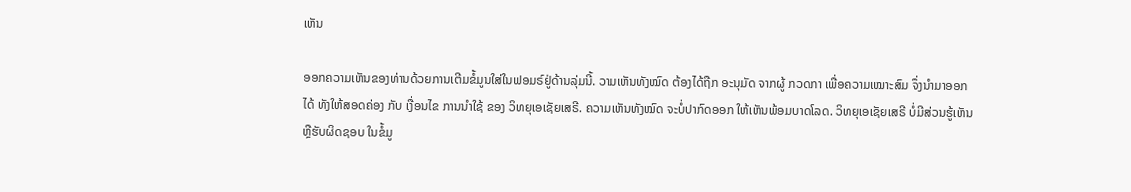ເຫັນ

ອອກຄວາມເຫັນຂອງທ່ານດ້ວຍການເຕີມຂໍ້ມູນໃສ່ໃນຟອມຣ໌ຢູ່ດ້ານລຸ່ມນີ້. ວາມເຫັນທັງໝົດ ຕ້ອງໄດ້ຖືກ ອະນຸມັດ ຈາກຜູ້ ກວດກາ ເພື່ອຄວາມເໝາະສົມ ຈຶ່ງນໍາມາອອກໄດ້ ທັງໃຫ້ສອດຄ່ອງ ກັບ ເງື່ອນໄຂ ການນຳໃຊ້ ຂອງ ວິທຍຸເອເຊັຍເສຣີ. ຄວາມເຫັນທັງໝົດ ຈະບໍ່ປາກົດອອກ ໃຫ້ເຫັນພ້ອມບາດໂລດ. ວິທຍຸເອເຊັຍເສຣີ ບໍ່ມີສ່ວນຮູ້ເຫັນ ຫຼືຮັບຜິດຊອບ ໃນຂໍ້ມູ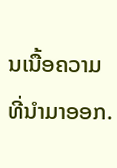ນເນື້ອຄວາມ ທີ່ນໍາມາອອກ.